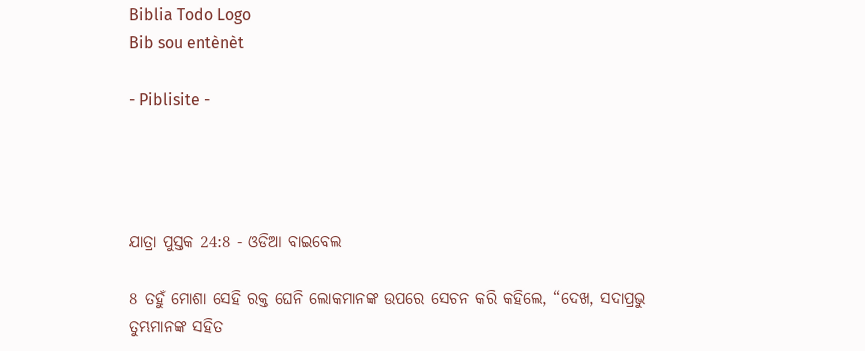Biblia Todo Logo
Bib sou entènèt

- Piblisite -




ଯାତ୍ରା ପୁସ୍ତକ 24:8 - ଓଡିଆ ବାଇବେଲ

8 ତହୁଁ ମୋଶା ସେହି ରକ୍ତ ଘେନି ଲୋକମାନଙ୍କ ଉପରେ ସେଚନ କରି କହିଲେ, “ଦେଖ, ସଦାପ୍ରଭୁ ତୁମ୍ଭମାନଙ୍କ ସହିତ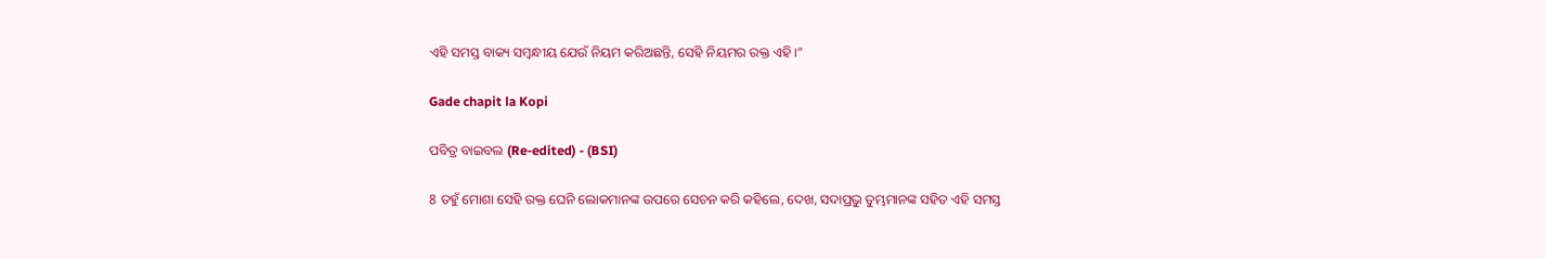ଏହି ସମସ୍ତ ବାକ୍ୟ ସମ୍ବନ୍ଧୀୟ ଯେଉଁ ନିୟମ କରିଅଛନ୍ତି, ସେହି ନିୟମର ରକ୍ତ ଏହି।”

Gade chapit la Kopi

ପବିତ୍ର ବାଇବଲ (Re-edited) - (BSI)

8 ତହୁଁ ମୋଶା ସେହି ରକ୍ତ ଘେନି ଲୋକମାନଙ୍କ ଉପରେ ସେଚନ କରି କହିଲେ, ଦେଖ, ସଦାପ୍ରଭୁ ତୁମ୍ଭମାନଙ୍କ ସହିତ ଏହି ସମସ୍ତ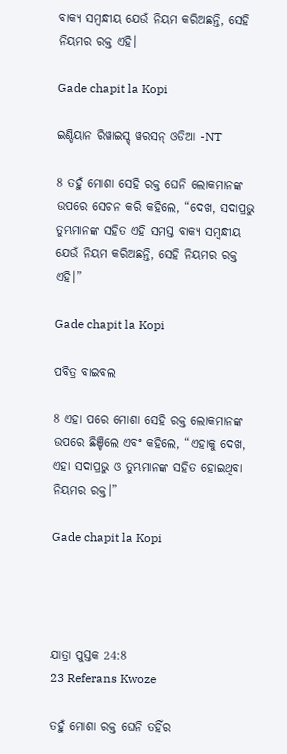ବାକ୍ୟ ସମ୍ଵନ୍ଧୀୟ ଯେଉଁ ନିୟମ କରିଅଛନ୍ତି, ସେହି ନିୟମର ରକ୍ତ ଏହି।

Gade chapit la Kopi

ଇଣ୍ଡିୟାନ ରିୱାଇସ୍ଡ୍ ୱରସନ୍ ଓଡିଆ -NT

8 ତହୁଁ ମୋଶା ସେହି ରକ୍ତ ଘେନି ଲୋକମାନଙ୍କ ଉପରେ ସେଚନ କରି କହିଲେ, “ଦେଖ, ସଦାପ୍ରଭୁ ତୁମ୍ଭମାନଙ୍କ ସହିତ ଏହି ସମସ୍ତ ବାକ୍ୟ ସମ୍ବନ୍ଧୀୟ ଯେଉଁ ନିୟମ କରିଅଛନ୍ତି, ସେହି ନିୟମର ରକ୍ତ ଏହି।”

Gade chapit la Kopi

ପବିତ୍ର ବାଇବଲ

8 ଏହା ପରେ ମୋଶା ସେହି ରକ୍ତ ଲୋକମାନଙ୍କ ଉପରେ ଛିଞ୍ଚିଲେ ଏବଂ କହିଲେ, “ଏହାକୁ ଦେଖ, ଏହା ସଦାପ୍ରଭୁ ଓ ତୁମ୍ଭମାନଙ୍କ ସହିତ ହୋଇଥିବା ନିୟମର ରକ୍ତ।”

Gade chapit la Kopi




ଯାତ୍ରା ପୁସ୍ତକ 24:8
23 Referans Kwoze

ତହୁଁ ମୋଶା ରକ୍ତ ଘେନି ତହିଁର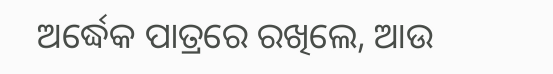ଅର୍ଦ୍ଧେକ ପାତ୍ରରେ ରଖିଲେ, ଆଉ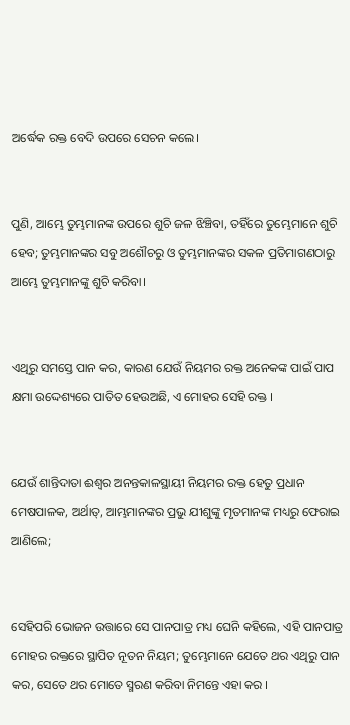ଅର୍ଦ୍ଧେକ ରକ୍ତ ବେଦି ଉପରେ ସେଚନ କଲେ।


ପୁଣି, ଆମ୍ଭେ ତୁମ୍ଭମାନଙ୍କ ଉପରେ ଶୁଚି ଜଳ ଝିଞ୍ଚିବା, ତହିଁରେ ତୁମ୍ଭେମାନେ ଶୁଚି ହେବ; ତୁମ୍ଭମାନଙ୍କର ସବୁ ଅଶୌଚରୁ ଓ ତୁମ୍ଭମାନଙ୍କର ସକଳ ପ୍ରତିମାଗଣଠାରୁ ଆମ୍ଭେ ତୁମ୍ଭମାନଙ୍କୁ ଶୁଚି କରିବା।


ଏଥିରୁ ସମସ୍ତେ ପାନ କର, କାରଣ ଯେଉଁ ନିୟମର ରକ୍ତ ଅନେକଙ୍କ ପାଇଁ ପାପ କ୍ଷମା ଉଦ୍ଦେଶ୍ୟରେ ପାତିତ ହେଉଅଛି, ଏ ମୋହର ସେହି ରକ୍ତ ।


ଯେଉଁ ଶାନ୍ତିଦାତା ଈଶ୍ୱର ଅନନ୍ତକାଳସ୍ଥାୟୀ ନିୟମର ରକ୍ତ ହେତୁ ପ୍ରଧାନ ମେଷପାଳକ, ଅର୍ଥାତ୍‍, ଆମ୍ଭମାନଙ୍କର ପ୍ରଭୁ ଯୀଶୁଙ୍କୁ ମୃତମାନଙ୍କ ମଧ୍ୟରୁ ଫେରାଇ ଆଣିଲେ;


ସେହିପରି ଭୋଜନ ଉତ୍ତାରେ ସେ ପାନପାତ୍ର ମଧ୍ୟ ଘେନି କହିଲେ, ଏହି ପାନପାତ୍ର ମୋହର ରକ୍ତରେ ସ୍ଥାପିତ ନୂତନ ନିୟମ; ତୁମ୍ଭେମାନେ ଯେତେ ଥର ଏଥିରୁ ପାନ କର, ସେତେ ଥର ମୋତେ ସ୍ମରଣ କରିବା ନିମନ୍ତେ ଏହା କର ।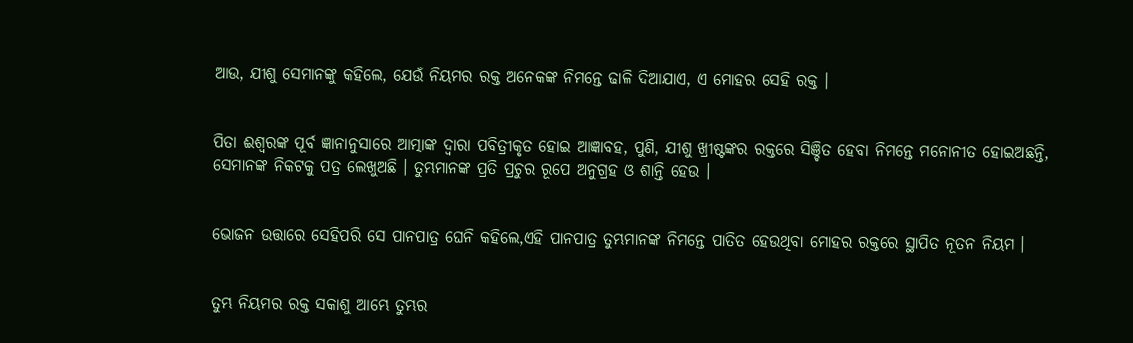ଆଉ, ଯୀଶୁ ସେମାନଙ୍କୁ କହିଲେ, ଯେଉଁ ନିୟମର ରକ୍ତ ଅନେକଙ୍କ ନିମନ୍ତେ ଢାଳି ଦିଆଯାଏ, ଏ ମୋହର ସେହି ରକ୍ତ ।


ପିତା ଈଶ୍ୱରଙ୍କ ପୂର୍ବ ଜ୍ଞାନାନୁସାରେ ଆତ୍ମାଙ୍କ ଦ୍ୱାରା ପବିତ୍ରୀକୃତ ହୋଇ ଆଜ୍ଞାବହ, ପୁଣି, ଯୀଶୁ ଖ୍ରୀଷ୍ଟଙ୍କର ରକ୍ତରେ ସିଞ୍ଚିତ ହେବା ନିମନ୍ତେ ମନୋନୀତ ହୋଇଅଛନ୍ତି, ସେମାନଙ୍କ ନିକଟକୁ ପତ୍ର ଲେଖୁଅଛି । ତୁମ୍ଭମାନଙ୍କ ପ୍ରତି ପ୍ରଚୁର ରୂପେ ଅନୁଗ୍ରହ ଓ ଶାନ୍ତି ହେଉ ।


ଭୋଜନ ଉତ୍ତାରେ ସେହିପରି ସେ ପାନପାତ୍ର ଘେନି କହିଲେ,ଏହି ପାନପାତ୍ର ତୁମ୍ଭମାନଙ୍କ ନିମନ୍ତେ ପାତିତ ହେଉଥିବା ମୋହର ରକ୍ତରେ ସ୍ଥାପିତ ନୂତନ ନିୟମ ।


ତୁମ୍ଭ ନିୟମର ରକ୍ତ ସକାଶୁ ଆମ୍ଭେ ତୁମ୍ଭର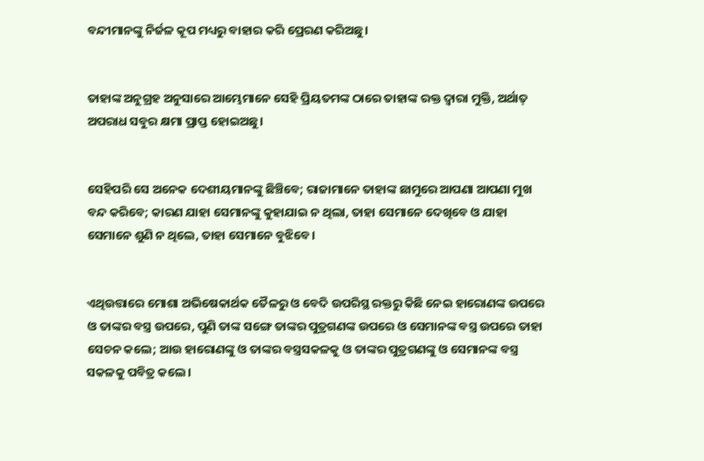ବନ୍ଦୀମାନଙ୍କୁ ନିର୍ଜଳ କୂପ ମଧ୍ୟରୁ ବାହାର କରି ପ୍ରେରଣ କରିଅଛୁ।


ତାହାଙ୍କ ଅନୁଗ୍ରହ ଅନୁସାରେ ଆମ୍ଭେମାନେ ସେହି ପ୍ରିୟତମଙ୍କ ଠାରେ ତାହାଙ୍କ ରକ୍ତ ଦ୍ୱାରା ମୁକ୍ତି, ଅର୍ଥାତ୍ ଅପରାଧ ସବୁର କ୍ଷମା ପ୍ରାପ୍ତ ହୋଇଅଛୁ।


ସେହିପରି ସେ ଅନେକ ଦେଶୀୟମାନଙ୍କୁ ଛିଞ୍ଚିବେ; ରାଜାମାନେ ତାହାଙ୍କ ଛାମୁରେ ଆପଣା ଆପଣା ମୁଖ ବନ୍ଦ କରିବେ; କାରଣ ଯାହା ସେମାନଙ୍କୁ କୁହାଯାଇ ନ ଥିଲା, ତାହା ସେମାନେ ଦେଖିବେ ଓ ଯାହା ସେମାନେ ଶୁଣି ନ ଥିଲେ, ତାହା ସେମାନେ ବୁଝିବେ।


ଏଥିଉତ୍ତାରେ ମୋଶା ଅଭିଷେକାର୍ଥକ ତୈଳରୁ ଓ ବେଦି ଉପରିସ୍ଥ ରକ୍ତରୁ କିଛି ନେଇ ହାରୋଣଙ୍କ ଉପରେ ଓ ତାଙ୍କର ବସ୍ତ୍ର ଉପରେ, ପୁଣି ତାଙ୍କ ସଙ୍ଗେ ତାଙ୍କର ପୁତ୍ରଗଣଙ୍କ ଉପରେ ଓ ସେମାନଙ୍କ ବସ୍ତ୍ର ଉପରେ ତାହା ସେଚନ କଲେ; ଆଉ ହାରୋଣଙ୍କୁ ଓ ତାଙ୍କର ବସ୍ତ୍ରସକଳକୁ ଓ ତାଙ୍କର ପୁତ୍ରଗଣଙ୍କୁ ଓ ସେମାନଙ୍କ ବସ୍ତ୍ର ସକଳକୁ ପବିତ୍ର କଲେ।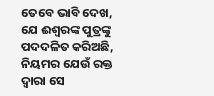ତେବେ ଭାବି ଦେଖ, ଯେ ଈଶ୍ୱରଙ୍କ ପୁତ୍ରଙ୍କୁ ପଦଦଳିତ କରିଅଛି, ନିୟମର ଯେଉଁ ରକ୍ତ ଦ୍ୱାରା ସେ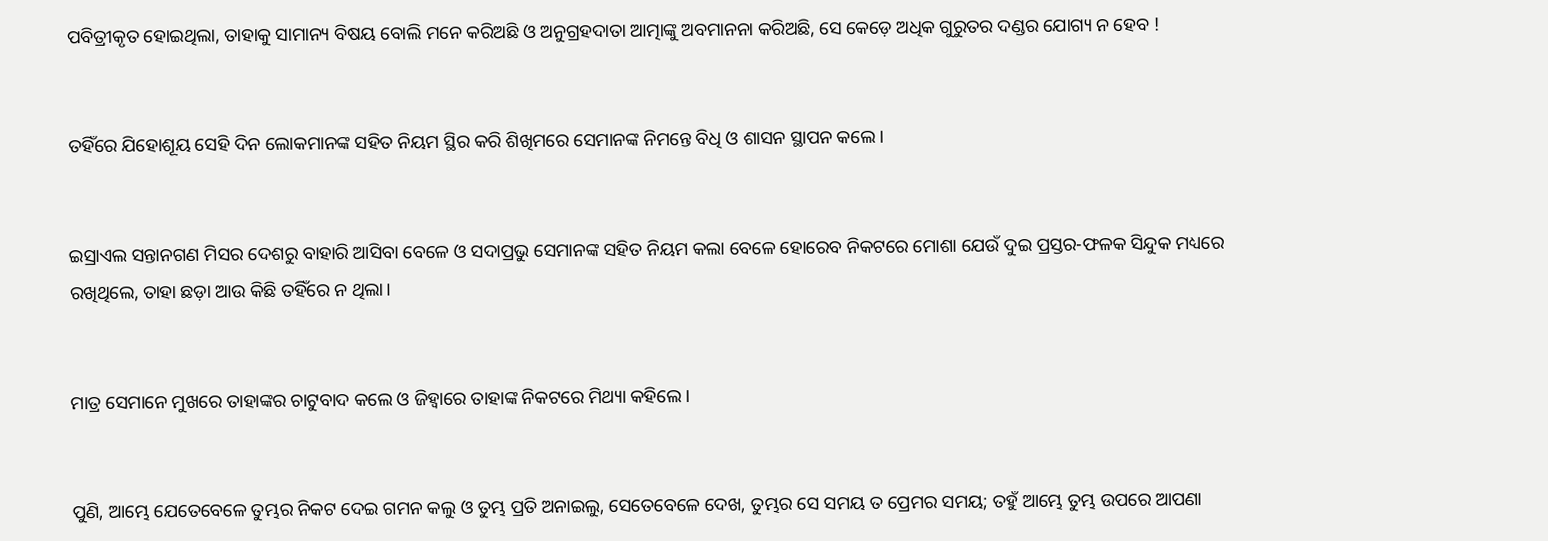ପବିତ୍ରୀକୃତ ହୋଇଥିଲା, ତାହାକୁ ସାମାନ୍ୟ ବିଷୟ ବୋଲି ମନେ କରିଅଛି ଓ ଅନୁଗ୍ରହଦାତା ଆତ୍ମାଙ୍କୁ ଅବମାନନା କରିଅଛି, ସେ କେଡ଼େ ଅଧିକ ଗୁରୁତର ଦଣ୍ଡର ଯୋଗ୍ୟ ନ ହେବ !


ତହିଁରେ ଯିହୋଶୂୟ ସେହି ଦିନ ଲୋକମାନଙ୍କ ସହିତ ନିୟମ ସ୍ଥିର କରି ଶିଖିମରେ ସେମାନଙ୍କ ନିମନ୍ତେ ବିଧି ଓ ଶାସନ ସ୍ଥାପନ କଲେ।


ଇସ୍ରାଏଲ ସନ୍ତାନଗଣ ମିସର ଦେଶରୁ ବାହାରି ଆସିବା ବେଳେ ଓ ସଦାପ୍ରଭୁ ସେମାନଙ୍କ ସହିତ ନିୟମ କଲା ବେଳେ ହୋରେବ ନିକଟରେ ମୋଶା ଯେଉଁ ଦୁଇ ପ୍ରସ୍ତର-ଫଳକ ସିନ୍ଦୁକ ମଧ୍ୟରେ ରଖିଥିଲେ, ତାହା ଛଡ଼ା ଆଉ କିଛି ତହିଁରେ ନ ଥିଲା।


ମାତ୍ର ସେମାନେ ମୁଖରେ ତାହାଙ୍କର ଚାଟୁବାଦ କଲେ ଓ ଜିହ୍ୱାରେ ତାହାଙ୍କ ନିକଟରେ ମିଥ୍ୟା କହିଲେ।


ପୁଣି, ଆମ୍ଭେ ଯେତେବେଳେ ତୁମ୍ଭର ନିକଟ ଦେଇ ଗମନ କଲୁ ଓ ତୁମ୍ଭ ପ୍ରତି ଅନାଇଲୁ, ସେତେବେଳେ ଦେଖ, ତୁମ୍ଭର ସେ ସମୟ ତ ପ୍ରେମର ସମୟ; ତହୁଁ ଆମ୍ଭେ ତୁମ୍ଭ ଉପରେ ଆପଣା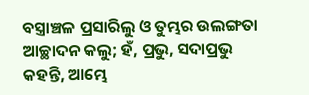ବସ୍ତ୍ରାଞ୍ଚଳ ପ୍ରସାରିଲୁ ଓ ତୁମ୍ଭର ଉଲଙ୍ଗତା ଆଚ୍ଛାଦନ କଲୁ; ହଁ, ପ୍ରଭୁ, ସଦାପ୍ରଭୁ କହନ୍ତି, ଆମ୍ଭେ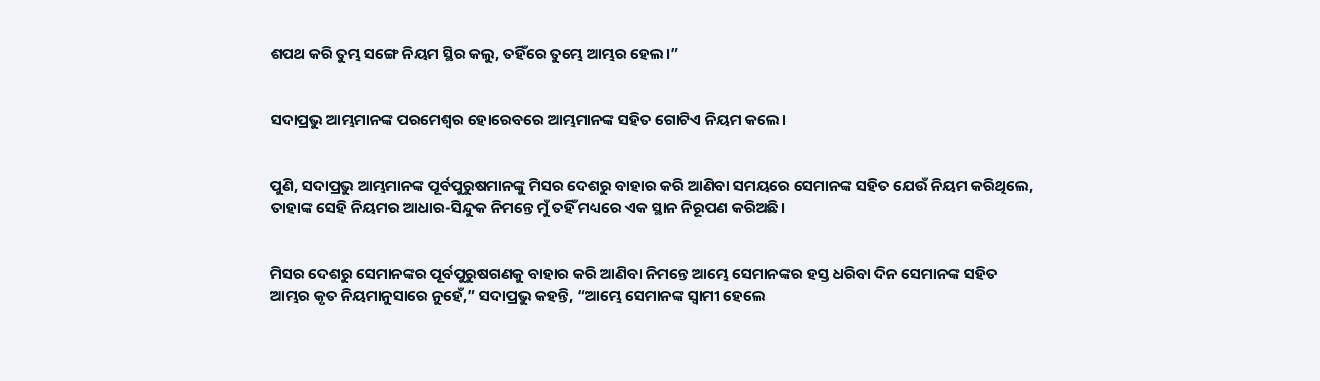ଶପଥ କରି ତୁମ୍ଭ ସଙ୍ଗେ ନିୟମ ସ୍ଥିର କଲୁ, ତହିଁରେ ତୁମ୍ଭେ ଆମ୍ଭର ହେଲ।”


ସଦାପ୍ରଭୁ ଆମ୍ଭମାନଙ୍କ ପରମେଶ୍ୱର ହୋରେବରେ ଆମ୍ଭମାନଙ୍କ ସହିତ ଗୋଟିଏ ନିୟମ କଲେ।


ପୁଣି, ସଦାପ୍ରଭୁ ଆମ୍ଭମାନଙ୍କ ପୂର୍ବପୁରୁଷମାନଙ୍କୁ ମିସର ଦେଶରୁ ବାହାର କରି ଆଣିବା ସମୟରେ ସେମାନଙ୍କ ସହିତ ଯେଉଁ ନିୟମ କରିଥିଲେ, ତାହାଙ୍କ ସେହି ନିୟମର ଆଧାର-ସିନ୍ଦୁକ ନିମନ୍ତେ ମୁଁ ତହିଁ ମଧ୍ୟରେ ଏକ ସ୍ଥାନ ନିରୂପଣ କରିଅଛି।


ମିସର ଦେଶରୁ ସେମାନଙ୍କର ପୂର୍ବପୁରୁଷଗଣକୁ ବାହାର କରି ଆଣିବା ନିମନ୍ତେ ଆମ୍ଭେ ସେମାନଙ୍କର ହସ୍ତ ଧରିବା ଦିନ ସେମାନଙ୍କ ସହିତ ଆମ୍ଭର କୃତ ନିୟମାନୁସାରେ ନୁହେଁ,” ସଦାପ୍ରଭୁ କହନ୍ତି, “ଆମ୍ଭେ ସେମାନଙ୍କ ସ୍ୱାମୀ ହେଲେ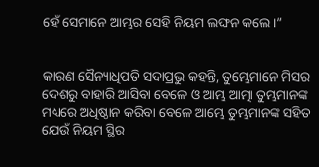ହେଁ ସେମାନେ ଆମ୍ଭର ସେହି ନିୟମ ଲଙ୍ଘନ କଲେ।”


କାରଣ ସୈନ୍ୟାଧିପତି ସଦାପ୍ରଭୁ କହନ୍ତି, ତୁମ୍ଭେମାନେ ମିସର ଦେଶରୁ ବାହାରି ଆସିବା ବେଳେ ଓ ଆମ୍ଭ ଆତ୍ମା ତୁମ୍ଭମାନଙ୍କ ମଧ୍ୟରେ ଅଧିଷ୍ଠାନ କରିବା ବେଳେ ଆମ୍ଭେ ତୁମ୍ଭମାନଙ୍କ ସହିତ ଯେଉଁ ନିୟମ ସ୍ଥିର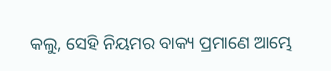କଲୁ, ସେହି ନିୟମର ବାକ୍ୟ ପ୍ରମାଣେ ଆମ୍ଭେ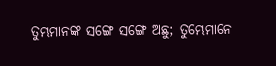ତୁମ୍ଭମାନଙ୍କ ସଙ୍ଗେ ସଙ୍ଗେ ଅଛୁ; ତୁମ୍ଭେମାନେ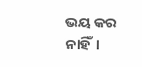ଭୟ କର ନାହିଁ।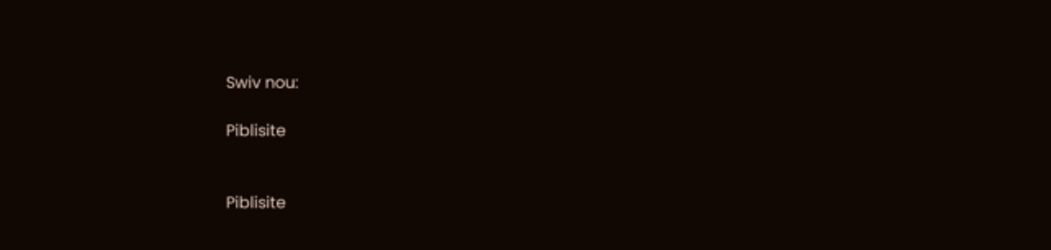Swiv nou:

Piblisite


Piblisite